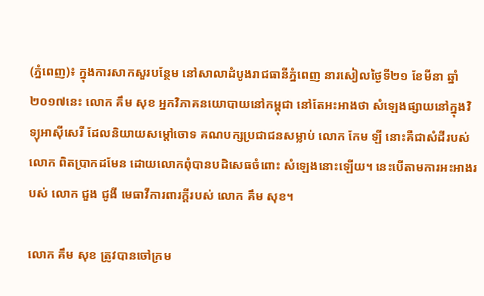(ភ្នំពេញ)៖ ក្នុងការសាកសួរបន្ថែម នៅសាលាដំបូងរាជធានីភ្នំពេញ នារសៀលថ្ងៃទី២១ ខែមីនា ឆ្នាំ២០១៧នេះ លោក គឹម សុខ អ្នកវិភាគនយោបាយនៅកម្ពុជា នៅតែអះអាងថា សំឡេងផ្សាយនៅក្នុងវិទ្យុអាស៊ីសេរី ដែលនិយាយសម្តៅចោទ គណបក្សប្រជាជនសម្លាប់ លោក កែម ឡី នោះគឺជាសំដីរបស់លោក ពិតប្រាកដមែន ដោយលោកពុំបានបដិសេធចំពោះ សំឡេងនោះឡើយ។ នេះបើតាមការអះអាងរបស់ លោក ជួង ជូងី មេធាវីការពារក្តីរបស់ លោក គឹម សុខ។

លោក គឹម សុខ ត្រូវបានចៅក្រម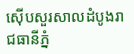ស៊ើបសួរសាលដំបូងរាជធានីភ្នំ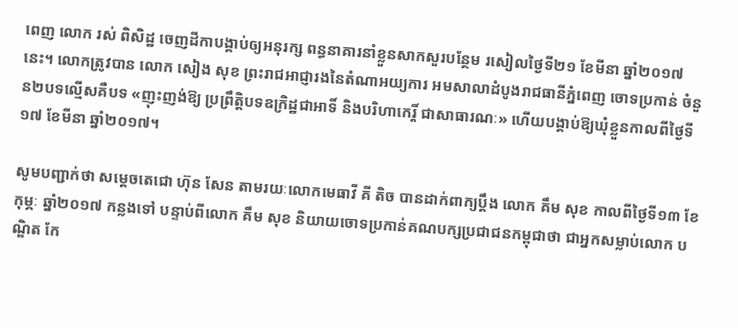ពេញ លោក រស់ ពិសិដ្ឋ ចេញដីកាបង្គាប់ឲ្យអនុរក្ស ពន្ធនាគារនាំខ្លួនសាកសួរបន្ថែម រសៀលថ្ងៃទី២១ ខែមីនា ឆ្នាំ២០១៧នេះ។ លោកត្រូវបាន លោក សៀង សុខ ព្រះរាជអាជ្ញារងនៃតំណាអយ្យការ អមសាលាដំបូងរាជធានីភ្នំពេញ ចោទប្រកាន់ ចំនួន២បទល្មើសគឺបទ «ញុះញង់ឱ្យ ប្រព្រឹត្តិបទឧក្រិដ្ឋជាអាទិ៍ និងបរិហាកេរ្តិ៍ ជាសាធារណៈ» ហើយបង្គាប់ឱ្យឃុំខ្លួនកាលពីថ្ងៃទី១៧ ខែមីនា ឆ្នាំ២០១៧។

សូមបញ្ជាក់ថា សម្តេចតេជោ ហ៊ុន សែន តាមរយៈលោកមេធាវី គី តិច បានដាក់ពាក្យប្តឹង លោក គឹម សុខ កាលពីថ្ងៃទី១៣ ខែកុម្ភៈ ឆ្នាំ២០១៧ កន្លងទៅ បន្ទាប់ពីលោក គឹម សុខ និយាយចោទប្រកាន់គណបក្សប្រជាជនកម្ពុជាថា ជាអ្នកសម្លាប់លោក បណ្ឌិត កែ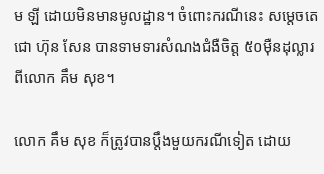ម ឡី ដោយមិនមានមូលដ្ឋាន។ ចំពោះករណីនេះ សម្តេចតេជោ ហ៊ុន សែន បានទាមទារសំណងជំងឺចិត្ត ៥០ម៉ឺនដុល្លារពីលោក គឹម សុខ។

លោក គឹម សុខ ក៏ត្រូវបានប្តឹងមួយករណីទៀត ដោយ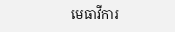មេធាវីការ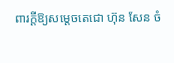ពារក្តីឱ្យសម្តេចតេជោ ហ៊ុន សែន ចំ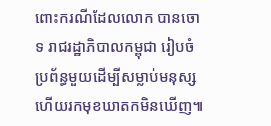ពោះករណីដែលលោក បានចោទ រាជរដ្ឋាភិបាលកម្ពុជា រៀបចំប្រព័ន្ធមួយដើម្បីសម្លាប់មនុស្ស ហើយរកមុខឃាតកមិនឃើញ៕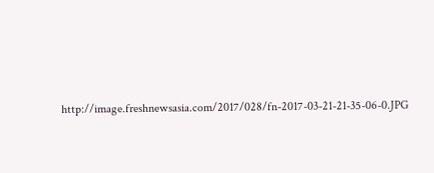http://image.freshnewsasia.com/2017/028/fn-2017-03-21-21-35-06-0.JPG